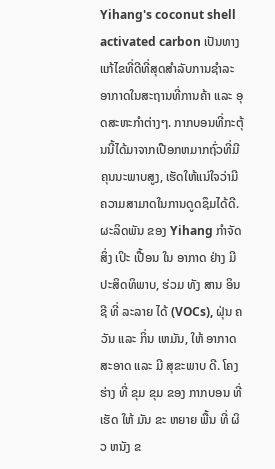Yihang's coconut shell activated carbon ເປັນທາງແກ້ໄຂທີ່ດີທີ່ສຸດສໍາລັບການຊໍາລະອາກາດໃນສະຖານທີ່ການຄ້າ ແລະ ອຸດສະຫະກໍາຕ່າງໆ. ກາກບອນທີ່ກະຕຸ້ນນີ້ໄດ້ມາຈາກເປືອກຫມາກຖົ່ວທີ່ມີຄຸນນະພາບສູງ, ເຮັດໃຫ້ແນ່ໃຈວ່າມີຄວາມສາມາດໃນການດູດຊຶມໄດ້ດີ. ຜະລິດພັນ ຂອງ Yihang ກໍາຈັດ ສິ່ງ ເປິະ ເປື້ອນ ໃນ ອາກາດ ຢ່າງ ມີ ປະສິດທິພາບ, ຮ່ວມ ທັງ ສານ ອິນຊີ ທີ່ ລະລາຍ ໄດ້ (VOCs), ຝຸ່ນ ຄວັນ ແລະ ກິ່ນ ເຫມັນ, ໃຫ້ ອາກາດ ສະອາດ ແລະ ມີ ສຸຂະພາບ ດີ. ໂຄງ ຮ່າງ ທີ່ ຂຸມ ຂຸມ ຂອງ ກາກບອນ ທີ່ ເຮັດ ໃຫ້ ມັນ ຂະ ຫຍາຍ ພື້ນ ທີ່ ຜິວ ຫນັງ ຂ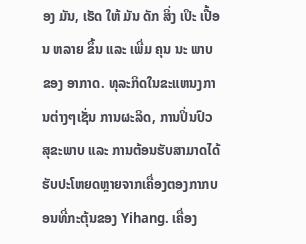ອງ ມັນ, ເຮັດ ໃຫ້ ມັນ ດັກ ສິ່ງ ເປິະ ເປື້ອນ ຫລາຍ ຂຶ້ນ ແລະ ເພີ່ມ ຄຸນ ນະ ພາບ ຂອງ ອາກາດ. ທຸລະກິດໃນຂະແຫນງການຕ່າງໆເຊັ່ນ ການຜະລິດ, ການປິ່ນປົວສຸຂະພາບ ແລະ ການຕ້ອນຮັບສາມາດໄດ້ຮັບປະໂຫຍດຫຼາຍຈາກເຄື່ອງຕອງກາກບອນທີ່ກະຕຸ້ນຂອງ Yihang. ເຄື່ອງ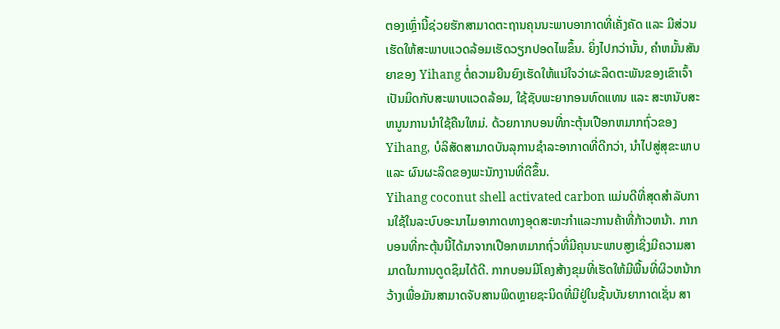ຕອງເຫຼົ່ານີ້ຊ່ວຍຮັກສາມາດຕະຖານຄຸນນະພາບອາກາດທີ່ເຄັ່ງຄັດ ແລະ ມີສ່ວນເຮັດໃຫ້ສະພາບແວດລ້ອມເຮັດວຽກປອດໄພຂຶ້ນ. ຍິ່ງໄປກວ່ານັ້ນ, ຄໍາຫມັ້ນສັນຍາຂອງ Yihang ຕໍ່ຄວາມຍືນຍົງເຮັດໃຫ້ແນ່ໃຈວ່າຜະລິດຕະພັນຂອງເຂົາເຈົ້າເປັນມິດກັບສະພາບແວດລ້ອມ, ໃຊ້ຊັບພະຍາກອນທົດແທນ ແລະ ສະຫນັບສະຫນູນການນໍາໃຊ້ຄືນໃຫມ່. ດ້ວຍກາກບອນທີ່ກະຕຸ້ນເປືອກຫມາກຖົ່ວຂອງ Yihang, ບໍລິສັດສາມາດບັນລຸການຊໍາລະອາກາດທີ່ດີກວ່າ, ນໍາໄປສູ່ສຸຂະພາບ ແລະ ຜົນຜະລິດຂອງພະນັກງານທີ່ດີຂຶ້ນ.
Yihang coconut shell activated carbon ແມ່ນດີທີ່ສຸດສໍາລັບການໃຊ້ໃນລະບົບອະນາໄມອາກາດທາງອຸດສະຫະກໍາແລະການຄ້າທີ່ກ້າວຫນ້າ. ກາກບອນທີ່ກະຕຸ້ນນີ້ໄດ້ມາຈາກເປືອກຫມາກຖົ່ວທີ່ມີຄຸນນະພາບສູງເຊິ່ງມີຄວາມສາມາດໃນການດູດຊຶມໄດ້ດີ. ກາກບອນມີໂຄງສ້າງຂຸມທີ່ເຮັດໃຫ້ມີພື້ນທີ່ຜິວຫນ້າກວ້າງເພື່ອມັນສາມາດຈັບສານພິດຫຼາຍຊະນິດທີ່ມີຢູ່ໃນຊັ້ນບັນຍາກາດເຊັ່ນ ສາ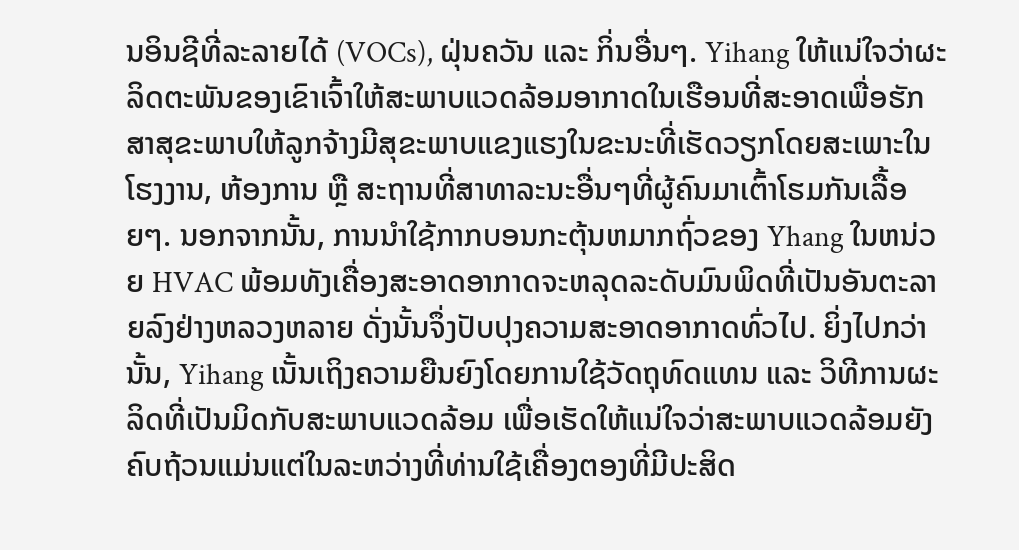ນອິນຊີທີ່ລະລາຍໄດ້ (VOCs), ຝຸ່ນຄວັນ ແລະ ກິ່ນອື່ນໆ. Yihang ໃຫ້ແນ່ໃຈວ່າຜະລິດຕະພັນຂອງເຂົາເຈົ້າໃຫ້ສະພາບແວດລ້ອມອາກາດໃນເຮືອນທີ່ສະອາດເພື່ອຮັກສາສຸຂະພາບໃຫ້ລູກຈ້າງມີສຸຂະພາບແຂງແຮງໃນຂະນະທີ່ເຮັດວຽກໂດຍສະເພາະໃນໂຮງງານ, ຫ້ອງການ ຫຼື ສະຖານທີ່ສາທາລະນະອື່ນໆທີ່ຜູ້ຄົນມາເຕົ້າໂຮມກັນເລື້ອຍໆ. ນອກຈາກນັ້ນ, ການນໍາໃຊ້ກາກບອນກະຕຸ້ນຫມາກຖົ່ວຂອງ Yhang ໃນຫນ່ວຍ HVAC ພ້ອມທັງເຄື່ອງສະອາດອາກາດຈະຫລຸດລະດັບມົນພິດທີ່ເປັນອັນຕະລາຍລົງຢ່າງຫລວງຫລາຍ ດັ່ງນັ້ນຈຶ່ງປັບປຸງຄວາມສະອາດອາກາດທົ່ວໄປ. ຍິ່ງໄປກວ່ານັ້ນ, Yihang ເນັ້ນເຖິງຄວາມຍືນຍົງໂດຍການໃຊ້ວັດຖຸທົດແທນ ແລະ ວິທີການຜະລິດທີ່ເປັນມິດກັບສະພາບແວດລ້ອມ ເພື່ອເຮັດໃຫ້ແນ່ໃຈວ່າສະພາບແວດລ້ອມຍັງຄົບຖ້ວນແມ່ນແຕ່ໃນລະຫວ່າງທີ່ທ່ານໃຊ້ເຄື່ອງຕອງທີ່ມີປະສິດ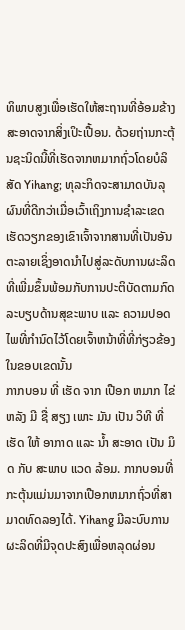ທິພາບສູງເພື່ອເຮັດໃຫ້ສະຖານທີ່ອ້ອມຂ້າງສະອາດຈາກສິ່ງເປິະເປື້ອນ. ດ້ວຍຖ່ານກະຕຸ້ນຊະນິດນີ້ທີ່ເຮັດຈາກຫມາກຖົ່ວໂດຍບໍລິສັດ Yihang; ທຸລະກິດຈະສາມາດບັນລຸຜົນທີ່ດີກວ່າເມື່ອເວົ້າເຖິງການຊໍາລະເຂດເຮັດວຽກຂອງເຂົາເຈົ້າຈາກສານທີ່ເປັນອັນຕະລາຍເຊິ່ງອາດນໍາໄປສູ່ລະດັບການຜະລິດທີ່ເພີ່ມຂຶ້ນພ້ອມກັບການປະຕິບັດຕາມກົດລະບຽບດ້ານສຸຂະພາບ ແລະ ຄວາມປອດໄພທີ່ກໍານົດໄວ້ໂດຍເຈົ້າຫນ້າທີ່ທີ່ກ່ຽວຂ້ອງໃນຂອບເຂດນັ້ນ
ກາກບອນ ທີ່ ເຮັດ ຈາກ ເປືອກ ຫມາກ ໄຂ່ຫລັງ ມີ ຊື່ ສຽງ ເພາະ ມັນ ເປັນ ວິທີ ທີ່ ເຮັດ ໃຫ້ ອາກາດ ແລະ ນ້ຳ ສະອາດ ເປັນ ມິດ ກັບ ສະພາບ ແວດ ລ້ອມ. ກາກບອນທີ່ກະຕຸ້ນແມ່ນມາຈາກເປືອກຫມາກຖົ່ວທີ່ສາມາດທົດລອງໄດ້. Yihang ມີລະບົບການຜະລິດທີ່ມີຈຸດປະສົງເພື່ອຫລຸດຜ່ອນ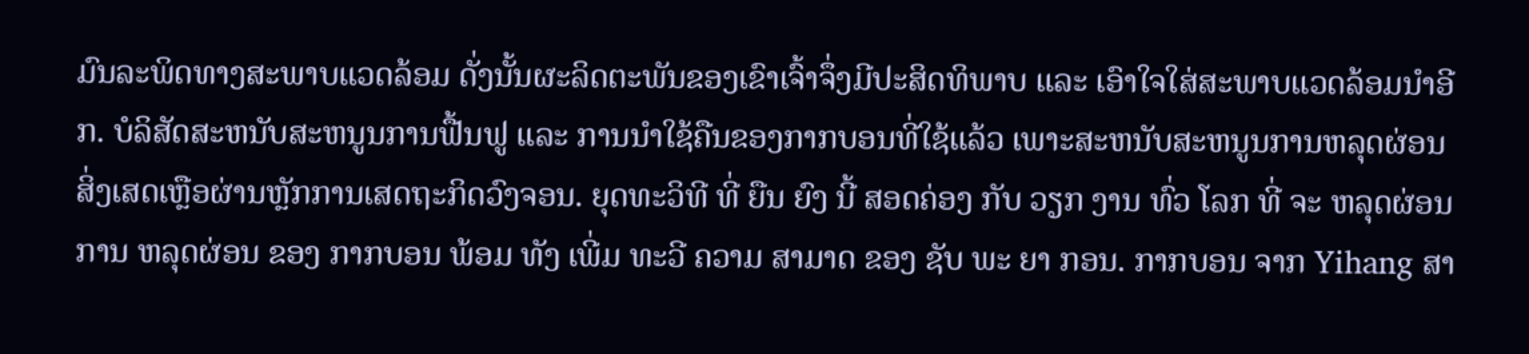ມົນລະພິດທາງສະພາບແວດລ້ອມ ດັ່ງນັ້ນຜະລິດຕະພັນຂອງເຂົາເຈົ້າຈຶ່ງມີປະສິດທິພາບ ແລະ ເອົາໃຈໃສ່ສະພາບແວດລ້ອມນໍາອີກ. ບໍລິສັດສະຫນັບສະຫນູນການຟື້ນຟູ ແລະ ການນໍາໃຊ້ຄືນຂອງກາກບອນທີ່ໃຊ້ແລ້ວ ເພາະສະຫນັບສະຫນູນການຫລຸດຜ່ອນສິ່ງເສດເຫຼືອຜ່ານຫຼັກການເສດຖະກິດວົງຈອນ. ຍຸດທະວິທີ ທີ່ ຍືນ ຍົງ ນີ້ ສອດຄ່ອງ ກັບ ວຽກ ງານ ທົ່ວ ໂລກ ທີ່ ຈະ ຫລຸດຜ່ອນ ການ ຫລຸດຜ່ອນ ຂອງ ກາກບອນ ພ້ອມ ທັງ ເພີ່ມ ທະວີ ຄວາມ ສາມາດ ຂອງ ຊັບ ພະ ຍາ ກອນ. ກາກບອນ ຈາກ Yihang ສາ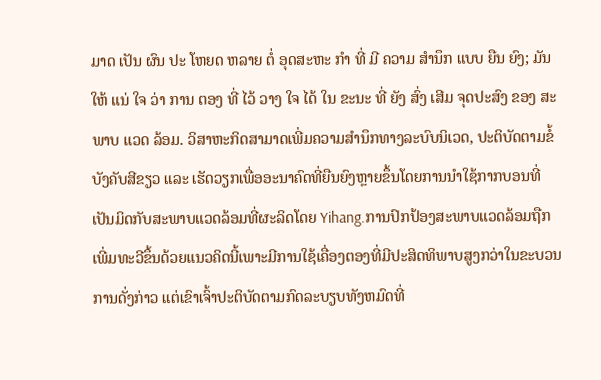ມາດ ເປັນ ຜົນ ປະ ໂຫຍດ ຫລາຍ ຕໍ່ ອຸດສະຫະ ກໍາ ທີ່ ມີ ຄວາມ ສໍານຶກ ແບບ ຍືນ ຍົງ; ມັນ ໃຫ້ ແນ່ ໃຈ ວ່າ ການ ຕອງ ທີ່ ໄວ້ ວາງ ໃຈ ໄດ້ ໃນ ຂະນະ ທີ່ ຍັງ ສົ່ງ ເສີມ ຈຸດປະສົງ ຂອງ ສະພາບ ແວດ ລ້ອມ. ວິສາຫະກິດສາມາດເພີ່ມຄວາມສໍານຶກທາງລະບົບນິເວດ, ປະຕິບັດຕາມຂໍ້ບັງຄັບສີຂຽວ ແລະ ເຮັດວຽກເພື່ອອະນາຄົດທີ່ຍືນຍົງຫຼາຍຂຶ້ນໂດຍການນໍາໃຊ້ກາກບອນທີ່ເປັນມິດກັບສະພາບແວດລ້ອມທີ່ຜະລິດໂດຍ Yihang.ການປົກປ້ອງສະພາບແວດລ້ອມຖືກເພີ່ມທະວີຂຶ້ນດ້ວຍແນວຄິດນີ້ເພາະມີການໃຊ້ເຄື່ອງຕອງທີ່ມີປະສິດທິພາບສູງກວ່າໃນຂະບວນການດັ່ງກ່າວ ແຕ່ເຂົາເຈົ້າປະຕິບັດຕາມກົດລະບຽບທັງຫມົດທີ່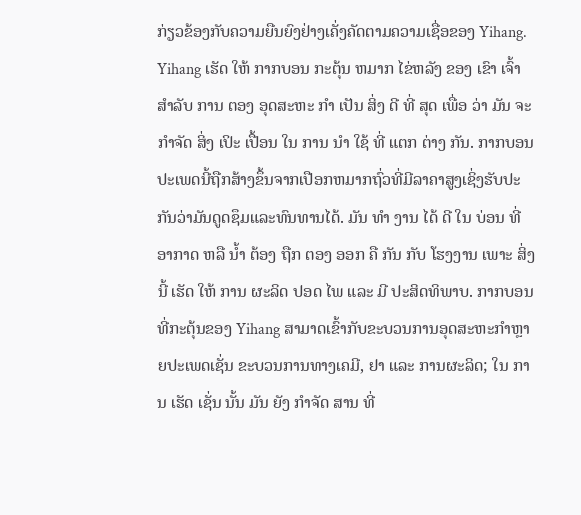ກ່ຽວຂ້ອງກັບຄວາມຍືນຍົງຢ່າງເຄັ່ງຄັດຕາມຄວາມເຊື່ອຂອງ Yihang.
Yihang ເຮັດ ໃຫ້ ກາກບອນ ກະຕຸ້ນ ຫມາກ ໄຂ່ຫລັງ ຂອງ ເຂົາ ເຈົ້າ ສໍາລັບ ການ ຕອງ ອຸດສະຫະ ກໍາ ເປັນ ສິ່ງ ດີ ທີ່ ສຸດ ເພື່ອ ວ່າ ມັນ ຈະ ກໍາຈັດ ສິ່ງ ເປິະ ເປື້ອນ ໃນ ການ ນໍາ ໃຊ້ ທີ່ ແຕກ ຕ່າງ ກັນ. ກາກບອນປະເພດນີ້ຖືກສ້າງຂຶ້ນຈາກເປືອກຫມາກຖົ່ວທີ່ມີລາຄາສູງເຊິ່ງຮັບປະກັນວ່າມັນດູດຊຶມແລະທົນທານໄດ້. ມັນ ທໍາ ງານ ໄດ້ ດີ ໃນ ບ່ອນ ທີ່ ອາກາດ ຫລື ນ້ຳ ຕ້ອງ ຖືກ ຕອງ ອອກ ຄື ກັນ ກັບ ໂຮງງານ ເພາະ ສິ່ງ ນີ້ ເຮັດ ໃຫ້ ການ ຜະລິດ ປອດ ໄພ ແລະ ມີ ປະສິດທິພາບ. ກາກບອນທີ່ກະຕຸ້ນຂອງ Yihang ສາມາດເຂົ້າກັບຂະບວນການອຸດສະຫະກໍາຫຼາຍປະເພດເຊັ່ນ ຂະບວນການທາງເຄມີ, ຢາ ແລະ ການຜະລິດ; ໃນ ການ ເຮັດ ເຊັ່ນ ນັ້ນ ມັນ ຍັງ ກໍາຈັດ ສານ ທີ່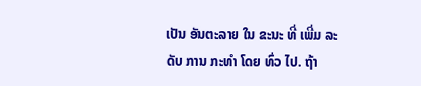ເປັນ ອັນຕະລາຍ ໃນ ຂະນະ ທີ່ ເພີ່ມ ລະດັບ ການ ກະທໍາ ໂດຍ ທົ່ວ ໄປ. ຖ້າ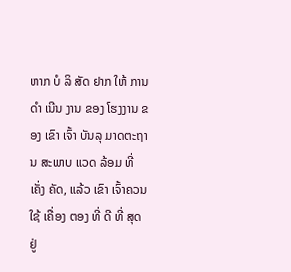ຫາກ ບໍ ລິ ສັດ ຢາກ ໃຫ້ ການ ດໍາ ເນີນ ງານ ຂອງ ໂຮງງານ ຂອງ ເຂົາ ເຈົ້າ ບັນລຸ ມາດຕະຖານ ສະພາບ ແວດ ລ້ອມ ທີ່ ເຄັ່ງ ຄັດ, ແລ້ວ ເຂົາ ເຈົ້າຄວນ ໃຊ້ ເຄື່ອງ ຕອງ ທີ່ ດີ ທີ່ ສຸດ ຢູ່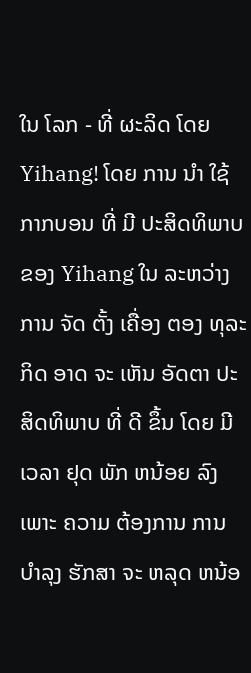ໃນ ໂລກ - ທີ່ ຜະລິດ ໂດຍ Yihang! ໂດຍ ການ ນໍາ ໃຊ້ ກາກບອນ ທີ່ ມີ ປະສິດທິພາບ ຂອງ Yihang ໃນ ລະຫວ່າງ ການ ຈັດ ຕັ້ງ ເຄື່ອງ ຕອງ ທຸລະ ກິດ ອາດ ຈະ ເຫັນ ອັດຕາ ປະສິດທິພາບ ທີ່ ດີ ຂຶ້ນ ໂດຍ ມີ ເວລາ ຢຸດ ພັກ ຫນ້ອຍ ລົງ ເພາະ ຄວາມ ຕ້ອງການ ການ ບໍາລຸງ ຮັກສາ ຈະ ຫລຸດ ຫນ້ອ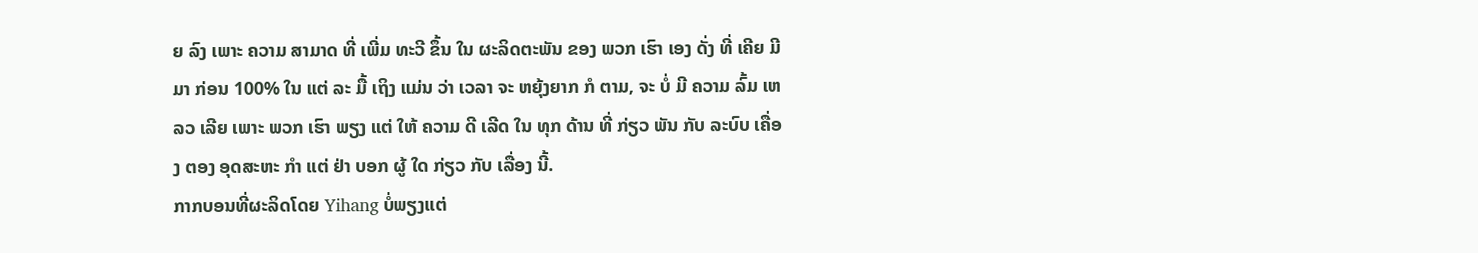ຍ ລົງ ເພາະ ຄວາມ ສາມາດ ທີ່ ເພີ່ມ ທະວີ ຂຶ້ນ ໃນ ຜະລິດຕະພັນ ຂອງ ພວກ ເຮົາ ເອງ ດັ່ງ ທີ່ ເຄີຍ ມີ ມາ ກ່ອນ 100% ໃນ ແຕ່ ລະ ມື້ ເຖິງ ແມ່ນ ວ່າ ເວລາ ຈະ ຫຍຸ້ງຍາກ ກໍ ຕາມ, ຈະ ບໍ່ ມີ ຄວາມ ລົ້ມ ເຫ ລວ ເລີຍ ເພາະ ພວກ ເຮົາ ພຽງ ແຕ່ ໃຫ້ ຄວາມ ດີ ເລີດ ໃນ ທຸກ ດ້ານ ທີ່ ກ່ຽວ ພັນ ກັບ ລະບົບ ເຄື່ອງ ຕອງ ອຸດສະຫະ ກໍາ ແຕ່ ຢ່າ ບອກ ຜູ້ ໃດ ກ່ຽວ ກັບ ເລື່ອງ ນີ້.
ກາກບອນທີ່ຜະລິດໂດຍ Yihang ບໍ່ພຽງແຕ່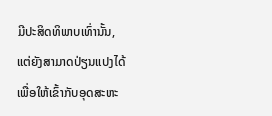ມີປະສິດທິພາບເທົ່ານັ້ນ, ແຕ່ຍັງສາມາດປ່ຽນແປງໄດ້ເພື່ອໃຫ້ເຂົ້າກັບອຸດສະຫະ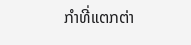ກໍາທີ່ແຕກຕ່າ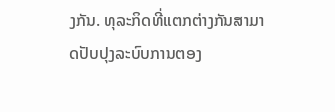ງກັນ. ທຸລະກິດທີ່ແຕກຕ່າງກັນສາມາດປັບປຸງລະບົບການຕອງ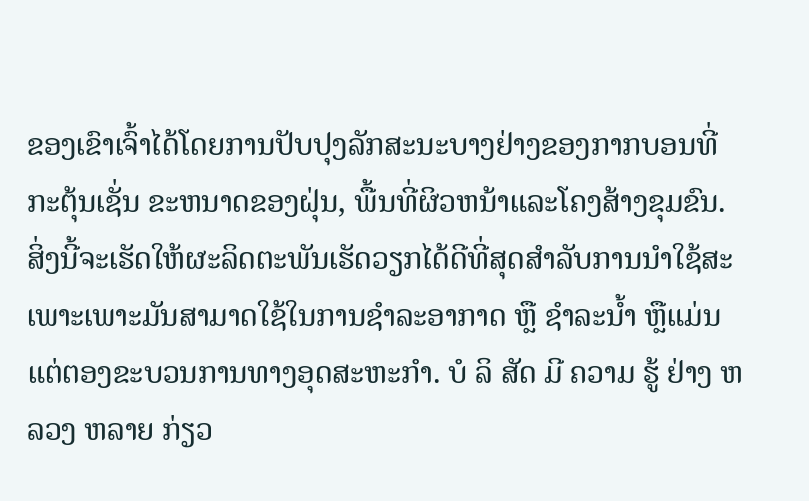ຂອງເຂົາເຈົ້າໄດ້ໂດຍການປັບປຸງລັກສະນະບາງຢ່າງຂອງກາກບອນທີ່ກະຕຸ້ນເຊັ່ນ ຂະຫນາດຂອງຝຸ່ນ, ພື້ນທີ່ຜິວຫນ້າແລະໂຄງສ້າງຂຸມຂົນ. ສິ່ງນີ້ຈະເຮັດໃຫ້ຜະລິດຕະພັນເຮັດວຽກໄດ້ດີທີ່ສຸດສໍາລັບການນໍາໃຊ້ສະເພາະເພາະມັນສາມາດໃຊ້ໃນການຊໍາລະອາກາດ ຫຼື ຊໍາລະນໍ້າ ຫຼືແມ່ນແຕ່ຕອງຂະບວນການທາງອຸດສະຫະກໍາ. ບໍ ລິ ສັດ ມີ ຄວາມ ຮູ້ ຢ່າງ ຫລວງ ຫລາຍ ກ່ຽວ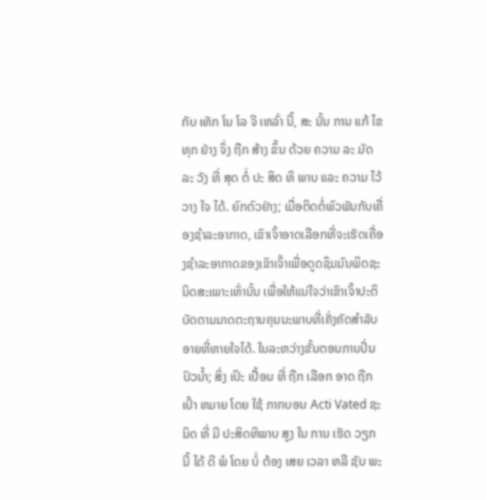ກັບ ເທັກ ໂນ ໂລ ຈີ ເຫລົ່າ ນີ້, ສະ ນັ້ນ ການ ແກ້ ໄຂ ທຸກ ຢ່າງ ຈຶ່ງ ຖືກ ສ້າງ ຂຶ້ນ ດ້ວຍ ຄວາມ ລະ ມັດ ລະ ວັງ ທີ່ ສຸດ ຕໍ່ ປະ ສິດ ທິ ພາບ ແລະ ຄວາມ ໄວ້ ວາງ ໃຈ ໄດ້. ຍົກຕົວຢ່າງ; ເມື່ອຕິດຕໍ່ພົວພັນກັບເຄື່ອງຊໍາລະອາກາດ, ເຂົາເຈົ້າອາດເລືອກທີ່ຈະເຮັດເຄື່ອງຊໍາລະອາກາດຂອງເຂົາເຈົ້າເພື່ອດູດຊຶມມົນພິດຊະນິດສະເພາະເທົ່ານັ້ນ ເພື່ອໃຫ້ແນ່ໃຈວ່າເຂົາເຈົ້າປະຕິບັດຕາມມາດຕະຖານຄຸນນະພາບທີ່ເຄັ່ງຄັດສໍາລັບອາຍທີ່ຫາຍໃຈໄດ້. ໃນລະຫວ່າງຂັ້ນຕອນການປິ່ນປົວນໍ້າ; ສິ່ງ ເປິະ ເປື້ອນ ທີ່ ຖືກ ເລືອກ ອາດ ຖືກ ເປົ້າ ຫມາຍ ໂດຍ ໃຊ້ ກາກບອນ Acti Vated ຊະນິດ ທີ່ ມີ ປະສິດທິພາບ ສູງ ໃນ ການ ເຮັດ ວຽກ ນີ້ ໄດ້ ດີ ພໍ ໂດຍ ບໍ່ ຕ້ອງ ເສຍ ເວລາ ຫລື ຊັບ ພະ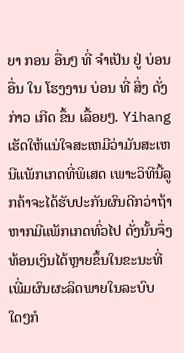ຍາ ກອນ ອື່ນໆ ທີ່ ຈໍາເປັນ ຢູ່ ບ່ອນ ອື່ນ ໃນ ໂຮງງານ ບ່ອນ ທີ່ ສິ່ງ ດັ່ງກ່າວ ເກີດ ຂຶ້ນ ເລື້ອຍໆ. Yihang ເຮັດໃຫ້ແນ່ໃຈສະເຫມີວ່າມັນສະເຫນີແພັກເກດທີ່ພິເສດ ເພາະວິທີນີ້ລູກຄ້າຈະໄດ້ຮັບປະກັນຜົນດີກວ່າຖ້າຫາກມີແພັກເກດທົ່ວໄປ ດັ່ງນັ້ນຈຶ່ງທ້ອນເງິນໄດ້ຫຼາຍຂຶ້ນໃນຂະນະທີ່ເພີ່ມຜົນຜະລິດພາຍໃນລະບົບໃດໆກໍ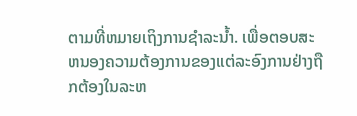ຕາມທີ່ຫມາຍເຖິງການຊໍາລະນ້ຳ. ເພື່ອຕອບສະຫນອງຄວາມຕ້ອງການຂອງແຕ່ລະອົງການຢ່າງຖືກຕ້ອງໃນລະຫ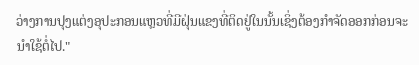ວ່າງການປຸງແຕ່ງອຸປະກອນແຫຼວທີ່ມີຝຸ່ນແຂງທີ່ຕິດຢູ່ໃນນັ້ນເຊິ່ງຕ້ອງກໍາຈັດອອກກ່ອນຈະນໍາໃຊ້ຕໍ່ໄປ."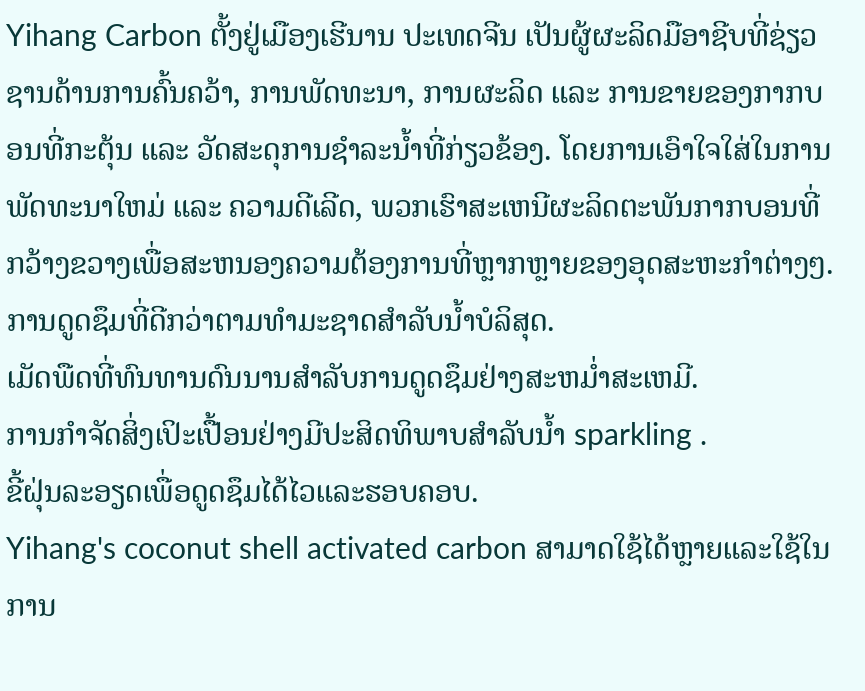Yihang Carbon ຕັ້ງຢູ່ເມືອງເຮີນານ ປະເທດຈີນ ເປັນຜູ້ຜະລິດມືອາຊີບທີ່ຊ່ຽວຊານດ້ານການຄົ້ນຄວ້າ, ການພັດທະນາ, ການຜະລິດ ແລະ ການຂາຍຂອງກາກບອນທີ່ກະຕຸ້ນ ແລະ ວັດສະດຸການຊໍາລະນໍ້າທີ່ກ່ຽວຂ້ອງ. ໂດຍການເອົາໃຈໃສ່ໃນການພັດທະນາໃຫມ່ ແລະ ຄວາມດີເລີດ, ພວກເຮົາສະເຫນີຜະລິດຕະພັນກາກບອນທີ່ກວ້າງຂວາງເພື່ອສະຫນອງຄວາມຕ້ອງການທີ່ຫຼາກຫຼາຍຂອງອຸດສະຫະກໍາຕ່າງໆ.
ການດູດຊຶມທີ່ດີກວ່າຕາມທໍາມະຊາດສໍາລັບນໍ້າບໍລິສຸດ.
ເມັດພືດທີ່ທົນທານດົນນານສໍາລັບການດູດຊຶມຢ່າງສະຫມ່ຳສະເຫມີ.
ການກໍາຈັດສິ່ງເປິະເປື້ອນຢ່າງມີປະສິດທິພາບສໍາລັບນ້ຳ sparkling .
ຂີ້ຝຸ່ນລະອຽດເພື່ອດູດຊຶມໄດ້ໄວແລະຮອບຄອບ.
Yihang's coconut shell activated carbon ສາມາດໃຊ້ໄດ້ຫຼາຍແລະໃຊ້ໃນການ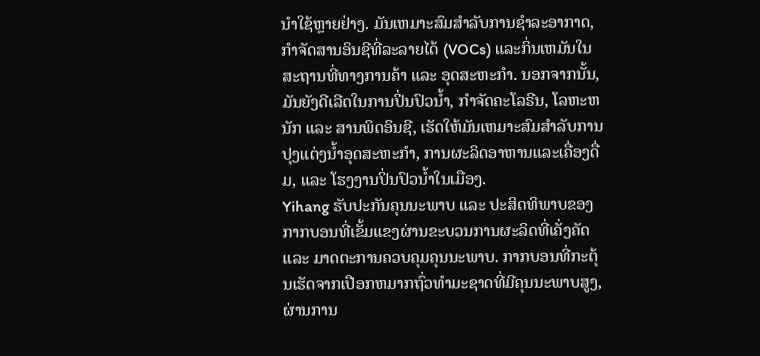ນໍາໃຊ້ຫຼາຍຢ່າງ. ມັນເຫມາະສົມສໍາລັບການຊໍາລະອາກາດ, ກໍາຈັດສານອິນຊີທີ່ລະລາຍໄດ້ (VOCs) ແລະກິ່ນເຫມັນໃນສະຖານທີ່ທາງການຄ້າ ແລະ ອຸດສະຫະກໍາ. ນອກຈາກນັ້ນ, ມັນຍັງດີເລີດໃນການປິ່ນປົວນໍ້າ, ກໍາຈັດຄະໂລຣີນ, ໂລຫະຫນັກ ແລະ ສານພິດອິນຊີ, ເຮັດໃຫ້ມັນເຫມາະສົມສໍາລັບການປຸງແຕ່ງນໍ້າອຸດສະຫະກໍາ, ການຜະລິດອາຫານແລະເຄື່ອງດື່ມ, ແລະ ໂຮງງານປິ່ນປົວນໍ້າໃນເມືອງ.
Yihang ຮັບປະກັນຄຸນນະພາບ ແລະ ປະສິດທິພາບຂອງກາກບອນທີ່ເຂັ້ມແຂງຜ່ານຂະບວນການຜະລິດທີ່ເຄັ່ງຄັດ ແລະ ມາດຕະການຄວບຄຸມຄຸນນະພາບ. ກາກບອນທີ່ກະຕຸ້ນເຮັດຈາກເປືອກຫມາກຖົ່ວທໍາມະຊາດທີ່ມີຄຸນນະພາບສູງ, ຜ່ານການ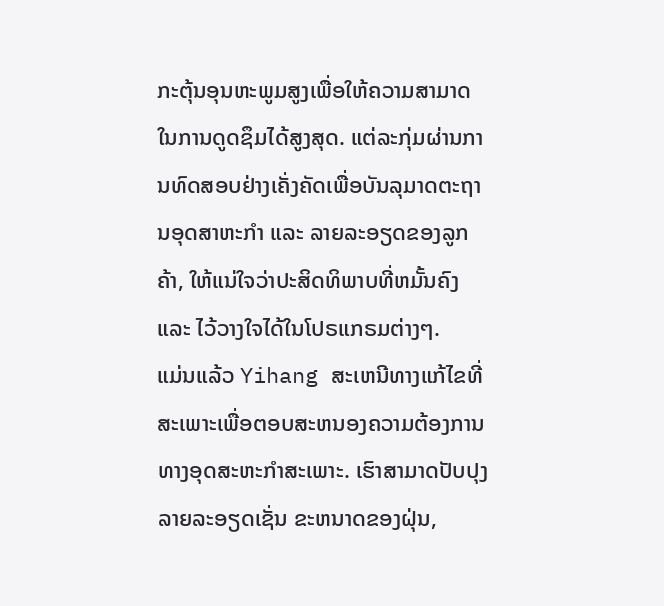ກະຕຸ້ນອຸນຫະພູມສູງເພື່ອໃຫ້ຄວາມສາມາດໃນການດູດຊຶມໄດ້ສູງສຸດ. ແຕ່ລະກຸ່ມຜ່ານການທົດສອບຢ່າງເຄັ່ງຄັດເພື່ອບັນລຸມາດຕະຖານອຸດສາຫະກໍາ ແລະ ລາຍລະອຽດຂອງລູກຄ້າ, ໃຫ້ແນ່ໃຈວ່າປະສິດທິພາບທີ່ຫມັ້ນຄົງ ແລະ ໄວ້ວາງໃຈໄດ້ໃນໂປຣແກຣມຕ່າງໆ.
ແມ່ນແລ້ວ Yihang ສະເຫນີທາງແກ້ໄຂທີ່ສະເພາະເພື່ອຕອບສະຫນອງຄວາມຕ້ອງການທາງອຸດສະຫະກໍາສະເພາະ. ເຮົາສາມາດປັບປຸງລາຍລະອຽດເຊັ່ນ ຂະຫນາດຂອງຝຸ່ນ,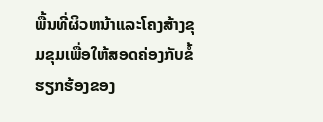ພື້ນທີ່ຜິວຫນ້າແລະໂຄງສ້າງຂຸມຂຸມເພື່ອໃຫ້ສອດຄ່ອງກັບຂໍ້ຮຽກຮ້ອງຂອງ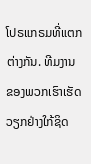ໂປຣແກຣມທີ່ແຕກຕ່າງກັນ. ທີມງານຂອງພວກເຮົາເຮັດວຽກຢ່າງໃກ້ຊິດ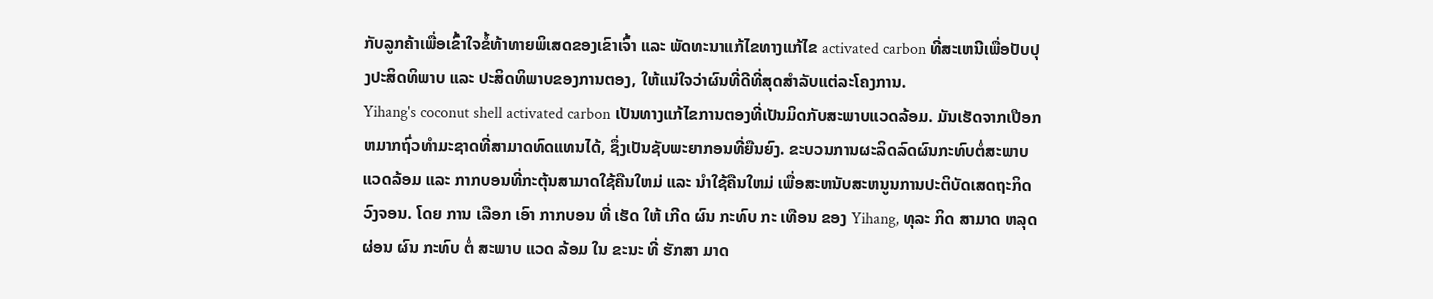ກັບລູກຄ້າເພື່ອເຂົ້າໃຈຂໍ້ທ້າທາຍພິເສດຂອງເຂົາເຈົ້າ ແລະ ພັດທະນາແກ້ໄຂທາງແກ້ໄຂ activated carbon ທີ່ສະເຫນີເພື່ອປັບປຸງປະສິດທິພາບ ແລະ ປະສິດທິພາບຂອງການຕອງ, ໃຫ້ແນ່ໃຈວ່າຜົນທີ່ດີທີ່ສຸດສໍາລັບແຕ່ລະໂຄງການ.
Yihang's coconut shell activated carbon ເປັນທາງແກ້ໄຂການຕອງທີ່ເປັນມິດກັບສະພາບແວດລ້ອມ. ມັນເຮັດຈາກເປືອກຫມາກຖົ່ວທໍາມະຊາດທີ່ສາມາດທົດແທນໄດ້, ຊຶ່ງເປັນຊັບພະຍາກອນທີ່ຍືນຍົງ. ຂະບວນການຜະລິດລົດຜົນກະທົບຕໍ່ສະພາບແວດລ້ອມ ແລະ ກາກບອນທີ່ກະຕຸ້ນສາມາດໃຊ້ຄືນໃຫມ່ ແລະ ນໍາໃຊ້ຄືນໃຫມ່ ເພື່ອສະຫນັບສະຫນູນການປະຕິບັດເສດຖະກິດວົງຈອນ. ໂດຍ ການ ເລືອກ ເອົາ ກາກບອນ ທີ່ ເຮັດ ໃຫ້ ເກີດ ຜົນ ກະທົບ ກະ ເທືອນ ຂອງ Yihang, ທຸລະ ກິດ ສາມາດ ຫລຸດຜ່ອນ ຜົນ ກະທົບ ຕໍ່ ສະພາບ ແວດ ລ້ອມ ໃນ ຂະນະ ທີ່ ຮັກສາ ມາດ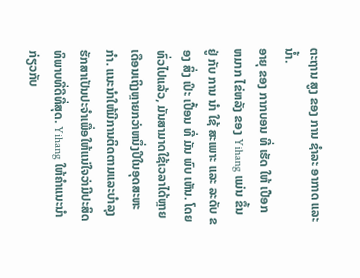ຕະຖານ ສູງ ຂອງ ການ ຊໍາລະ ອາກາດ ແລະ ນ້ຳ.
ອາຍຸ ຂອງ ກາກບອນ ທີ່ ເຮັດ ໃຫ້ ເປືອກ ຫມາກ ໄຂ່ຫລັງ ຂອງ Yihang ແມ່ນ ຂຶ້ນ ຢູ່ ກັບ ການ ນໍາ ໃຊ້ ສະເພາະ ແລະ ລະດັບ ຂອງ ສິ່ງ ເປິະ ເປື້ອນ ທີ່ ມັນ ພົບ ເຫັນ. ໂດຍທົ່ວໄປແລ້ວ, ມັນສາມາດໃຊ້ເວລາໄດ້ຫຼາຍເດືອນເຖິງຫຼາຍກວ່າຫນຶ່ງປີໃນອຸດສະຫະກໍາ. ແນະນໍາໃຫ້ມີການຕິດຕາມແລະບໍາລຸງຮັກສາເປັນປະຈໍາເພື່ອໃຫ້ແນ່ໃຈວ່າມີປະສິດທິພາບທີ່ດີທີ່ສຸດ. Yihang ໃຫ້ຄໍາແນະນໍາກ່ຽວກັບ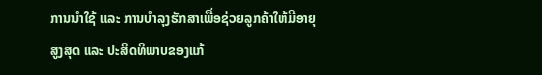ການນໍາໃຊ້ ແລະ ການບໍາລຸງຮັກສາເພື່ອຊ່ວຍລູກຄ້າໃຫ້ມີອາຍຸສູງສຸດ ແລະ ປະສິດທິພາບຂອງແກ້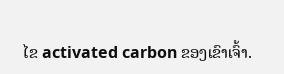ໄຂ activated carbon ຂອງເຂົາເຈົ້າ.